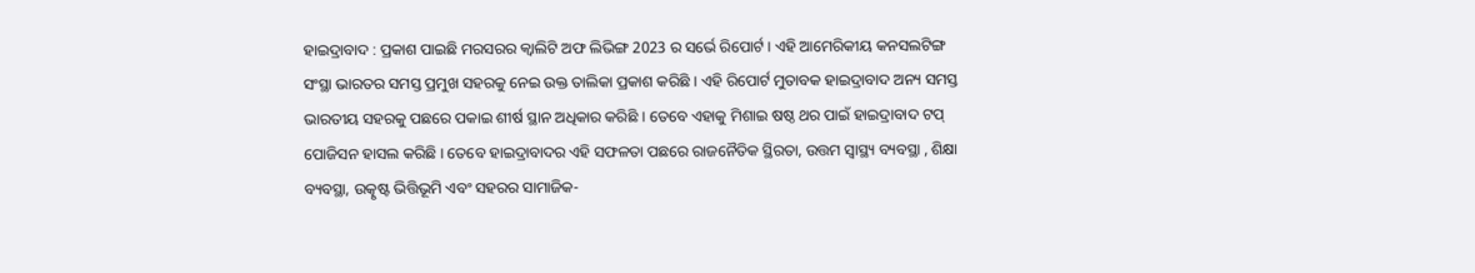ହାଇଦ୍ରାବାଦ : ପ୍ରକାଶ ପାଇଛି ମରସରର କ୍ବାଲିଟି ଅଫ ଲିଭିଙ୍ଗ 2023 ର ସର୍ଭେ ରିପୋର୍ଟ । ଏହି ଆମେରିକୀୟ କନସଲଟିଙ୍ଗ ସଂସ୍ଥା ଭାରତର ସମସ୍ତ ପ୍ରମୁଖ ସହରକୁ ନେଇ ଉକ୍ତ ତାଲିକା ପ୍ରକାଶ କରିଛି । ଏହି ରିପୋର୍ଟ ମୁତାବକ ହାଇଦ୍ରାବାଦ ଅନ୍ୟ ସମସ୍ତ ଭାରତୀୟ ସହରକୁ ପଛରେ ପକାଇ ଶୀର୍ଷ ସ୍ଥାନ ଅଧିକାର କରିଛି । ତେବେ ଏହାକୁ ମିଶାଇ ଷଷ୍ଠ ଥର ପାଇଁ ହାଇଦ୍ରାବାଦ ଟପ୍ ପୋଜିସନ ହାସଲ କରିଛି । ତେବେ ହାଇଦ୍ରାବାଦର ଏହି ସଫଳତା ପଛରେ ରାଜନୈତିକ ସ୍ଥିରତା, ଉତ୍ତମ ସ୍ବାସ୍ଥ୍ୟ ବ୍ୟବସ୍ଥା , ଶିକ୍ଷା ବ୍ୟବସ୍ଥା, ଉତ୍କୃଷ୍ଟ ଭିତ୍ତିଭୂମି ଏବଂ ସହରର ସାମାଜିକ-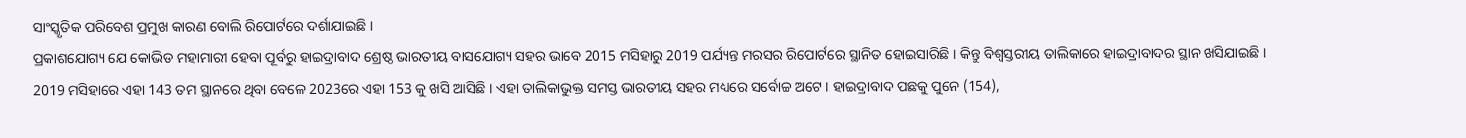ସାଂସ୍କୃତିକ ପରିବେଶ ପ୍ରମୁଖ କାରଣ ବୋଲି ରିପୋର୍ଟରେ ଦର୍ଶାଯାଇଛି ।
ପ୍ରକାଶଯୋଗ୍ୟ ଯେ କୋଭିଡ ମହାମାରୀ ହେବା ପୂର୍ବରୁ ହାଇଦ୍ରାବାଦ ଶ୍ରେଷ୍ଠ ଭାରତୀୟ ବାସଯୋଗ୍ୟ ସହର ଭାବେ 2015 ମସିହାରୁ 2019 ପର୍ଯ୍ୟନ୍ତ ମରସର ରିପୋର୍ଟରେ ସ୍ଥାନିତ ହୋଇସାରିଛି । କିନ୍ତୁ ବିଶ୍ବସ୍ତରୀୟ ତାଲିକାରେ ହାଇଦ୍ରାବାଦର ସ୍ଥାନ ଖସିଯାଇଛି । 2019 ମସିହାରେ ଏହା 143 ତମ ସ୍ଥାନରେ ଥିବା ବେଳେ 2023ରେ ଏହା 153 କୁ ଖସି ଆସିଛି । ଏହା ତାଲିକାଭୁକ୍ତ ସମସ୍ତ ଭାରତୀୟ ସହର ମଧ୍ୟରେ ସର୍ବୋଚ୍ଚ ଅଟେ । ହାଇଦ୍ରାବାଦ ପଛକୁ ପୁନେ (154),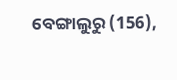ବେଙ୍ଗାଲୁରୁ (156),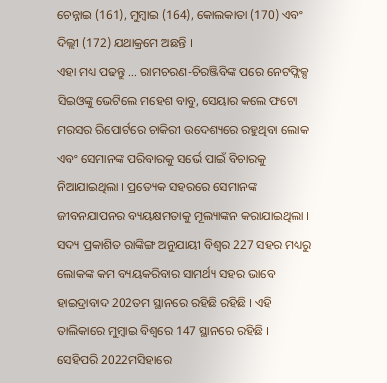ଚେନ୍ନାଇ (161), ମୁମ୍ବାଇ (164), କୋଲକାତା (170) ଏବଂ ଦିଲ୍ଲୀ (172) ଯଥାକ୍ରମେ ଅଛନ୍ତି ।
ଏହା ମଧ୍ୟ ପଢନ୍ତୁ ... ରାମଚରଣ-ଚିରଞ୍ଜିବିଙ୍କ ପରେ ନେଟଫ୍ଲିକ୍ସ ସିଇଓଙ୍କୁ ଭେଟିଲେ ମହେଶ ବାବୁ, ସେୟାର କଲେ ଫଟୋ
ମରସର ରିପୋର୍ଟରେ ଚାକିରୀ ଉଦେଶ୍ୟରେ ରହୁଥିବା ଲୋକ ଏବଂ ସେମାନଙ୍କ ପରିବାରକୁ ସର୍ଭେ ପାଇଁ ବିଚାରକୁ ନିଆଯାଇଥିଲା । ପ୍ରତ୍ୟେକ ସହରରେ ସେମାନଙ୍କ ଜୀବନଯାପନର ବ୍ୟୟକ୍ଷମତାକୁ ମୂଲ୍ୟାଙ୍କନ କରାଯାଇଥିଲା । ସଦ୍ୟ ପ୍ରକାଶିତ ରାଙ୍କିଙ୍ଗ ଅନୁଯାୟୀ ବିଶ୍ବର 227 ସହର ମଧ୍ୟରୁ ଲୋକଙ୍କ କମ ବ୍ୟୟକରିବାର ସାମର୍ଥ୍ୟ ସହର ଭାବେ ହାଇଦ୍ରାବାଦ 202ତମ ସ୍ଥାନରେ ରହିଛି ରହିଛି । ଏହି ତାଲିକାରେ ମୁମ୍ବାଇ ବିଶ୍ବରେ 147 ସ୍ଥାନରେ ରହିଛି ।
ସେହିପରି 2022ମସିହାରେ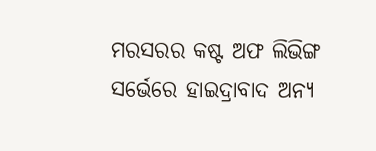ମରସରର କଷ୍ଟ ଅଫ ଲିଭିଙ୍ଗ ସର୍ଭେରେ ହାଇଦ୍ରାବାଦ ଅନ୍ୟ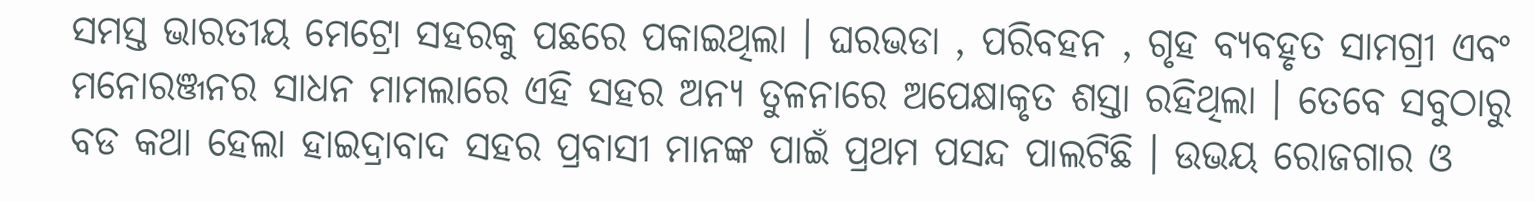ସମସ୍ତ ଭାରତୀୟ ମେଟ୍ରୋ ସହରକୁ ପଛରେ ପକାଇଥିଲା । ଘରଭଡା , ପରିବହନ , ଗୃହ ବ୍ୟବହୃତ ସାମଗ୍ରୀ ଏବଂ ମନୋରଞ୍ଜନର ସାଧନ ମାମଲାରେ ଏହି ସହର ଅନ୍ୟ ତୁଳନାରେ ଅପେକ୍ଷାକୃତ ଶସ୍ତା ରହିଥିଲା । ତେବେ ସବୁଠାରୁ ବଡ କଥା ହେଲା ହାଇଦ୍ରାବାଦ ସହର ପ୍ରବାସୀ ମାନଙ୍କ ପାଇଁ ପ୍ରଥମ ପସନ୍ଦ ପାଲଟିଛି । ଉଭୟ ରୋଜଗାର ଓ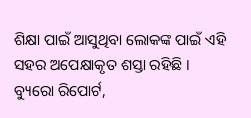ଶିକ୍ଷା ପାଇଁ ଆସୁଥିବା ଲୋକଙ୍କ ପାଇଁ ଏହି ସହର ଅପେକ୍ଷାକୃତ ଶସ୍ତା ରହିଛି ।
ବ୍ୟୁରୋ ରିପୋର୍ଟ,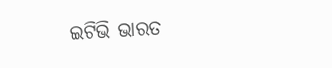ଇଟିଭି ଭାରତ